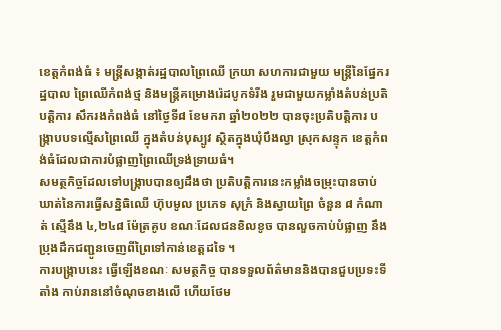ខេត្តកំពង់ធំ ៖ មន្ត្រីសង្កាត់រដ្ឋបាលព្រៃឈើ ក្រយា សហការជាមួយ មន្ត្រីនៃផ្នែករដ្ឋបាល ព្រៃឈើកំពង់ថ្ម និងមន្ត្រីគម្រោងរ៉េដបូកទំរីង រួមជាមួយកម្លាំងតំបន់ប្រតិបត្តិការ សឹករងកំពង់ធំ នៅថ្ងៃទី៨ ខែមករា ឆ្នាំ២០២២ បានចុះប្រតិបត្តិការ បង្ក្រាបបទល្មើសព្រៃឈើ ក្នុងតំបន់បុស្បូវ ស្ថិតក្នុងឃុំបឹងល្វា ស្រុកសន្ទុក ខេត្តកំពង់ធំដែលជាការបំផ្លាញព្រៃឈើទ្រង់ទ្រាយធំ។
សមត្ថកិច្ចដែលទៅបង្រ្កាបបានឲ្យដឹងថា ប្រតិបត្តិការនេះកម្លាំងចម្រុះបានចាប់ឃាត់នៃការធ្វើសន្និធិឈើ ហ៊ុបមូល ប្រភេទ សុក្រំ និងស្វាយព្រៃ ចំនួន ៨ កំណាត់ ស្មើនឹង ៤,២៤៨ ម៉ែត្រគូប ខណៈដែលជនខិលខូច បានលួចកាប់បំផ្លាញ នឹងប្រុងដឹកជញ្ជូនចេញពីព្រៃទៅកាន់ខេត្តដទៃ ។
ការបង្ក្រាបនេះ ធ្វើឡើងខណៈ សមត្ថកិច្ច បានទទួលព័ត៌មាននិងបានជួបប្រទះទីតាំង កាប់រាននៅចំណុចខាងលើ ហើយថែម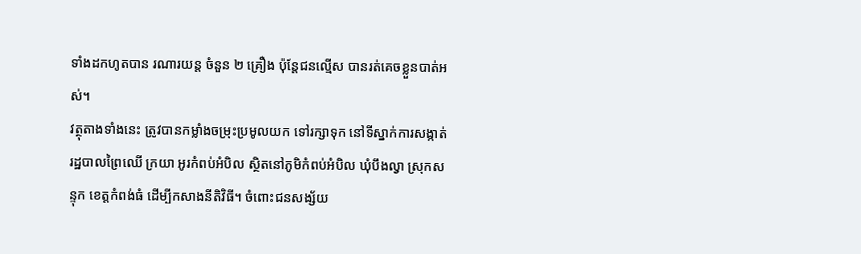ទាំងដកហូតបាន រណារយន្ត ចំនួន ២ គ្រឿង ប៉ុន្តែជនល្មើស បានរត់គេចខ្លួនបាត់អស់។
វត្ថុតាងទាំងនេះ ត្រូវបានកម្លាំងចម្រុះប្រមូលយក ទៅរក្សាទុក នៅទីស្នាក់ការសង្កាត់ រដ្ឋបាលព្រៃឈើ ក្រយា អូរកំពប់អំបិល ស្ថិតនៅភូមិកំពប់អំបិល ឃុំបឹងល្វា ស្រុកសន្ទុក ខេត្តកំពង់ធំ ដើម្បីកសាងនីតិវិធី។ ចំពោះជនសង្ស័យ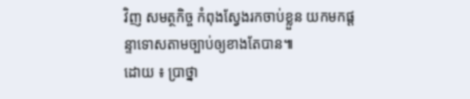វិញ សមត្ថកិច្ច កំពុងស្វែងរកចាប់ខ្លួន យកមកផ្តន្ទាទោសតាមច្បាប់ឲ្យខាងតែបាន៕
ដោយ ៖ ប្រាថ្នា